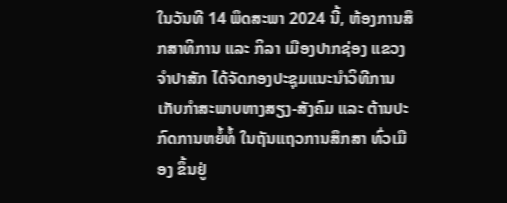ໃນວັນທີ 14 ພຶດສະພາ 2024 ນີ້, ຫ້ອງການສຶກສາທິການ ແລະ ກິລາ ເມືອງປາກຊ່ອງ ແຂວງຈຳປາສັກ ໄດ້ຈັດກອງປະຊຸມແນະນຳວິທີການເກັບກຳສະພາບຫາງສຽງ-ສັງຄົມ ແລະ ຕ້ານປະກົດການຫຍໍ້ທໍ້ ໃນຖັນແຖວການສຶກສາ ທົ່ວເມືອງ ຂຶ້ນຢູ່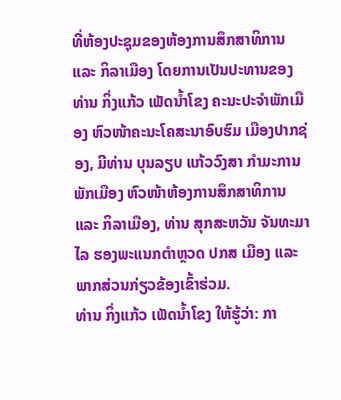ທີ່ຫ້ອງປະຊຸມຂອງຫ້ອງການສຶກສາທິການ ແລະ ກິລາເມືອງ ໂດຍການເປັນປະທານຂອງ ທ່ານ ກິ່ງແກ້ວ ເພັດນ້ຳໂຂງ ຄະນະປະຈຳພັກເມືອງ ຫົວໜ້າຄະນະໂຄສະນາອົບຮົມ ເມືອງປາກຊ່ອງ, ມີທ່ານ ບຸນລຽບ ແກ້ວວົງສາ ກຳມະການພັກເມືອງ ຫົວໜ້າຫ້ອງການສຶກສາທິການ ແລະ ກິລາເມືອງ, ທ່ານ ສຸກສະຫວັນ ຈັນທະມາໄລ ຮອງພະແນກຕຳຫຼວດ ປກສ ເມືອງ ແລະ ພາກສ່ວນກ່ຽວຂ້ອງເຂົ້າຮ່ວມ.
ທ່ານ ກິ່ງແກ້ວ ເພັດນໍ້າໂຂງ ໃຫ້ຮູ້ວ່າ: ກາ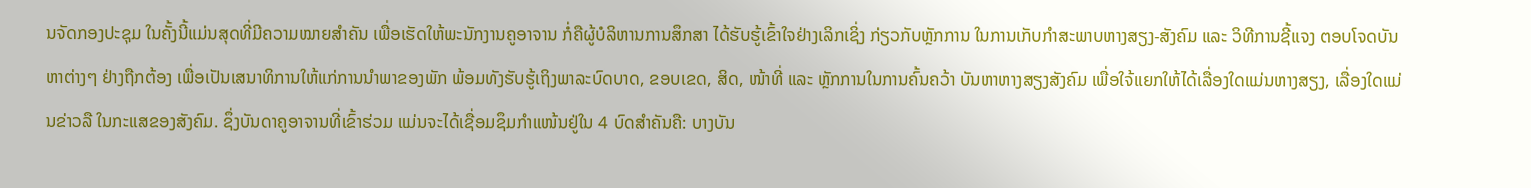ນຈັດກອງປະຊຸມ ໃນຄັ້ງນີ້ແມ່ນສຸດທີ່ມີຄວາມໝາຍສຳຄັນ ເພື່ອເຮັດໃຫ້ພະນັກງານຄູອາຈານ ກໍ່ຄືຜູ້ບໍລິຫານການສຶກສາ ໄດ້ຮັບຮູ້ເຂົ້າໃຈຢ່າງເລິກເຊິ່ງ ກ່ຽວກັບຫຼັກການ ໃນການເກັບກຳສະພາບຫາງສຽງ-ສັງຄົມ ແລະ ວິທີການຊີ້ແຈງ ຕອບໂຈດບັນຫາຕ່າງໆ ຢ່າງຖືກຕ້ອງ ເພື່ອເປັນເສນາທິການໃຫ້ແກ່ການນຳພາຂອງພັກ ພ້ອມທັງຮັບຮູ້ເຖິງພາລະບົດບາດ, ຂອບເຂດ, ສິດ, ໜ້າທີ່ ແລະ ຫຼັກການໃນການຄົ້ນຄວ້າ ບັນຫາຫາງສຽງສັງຄົມ ເພື່ອໃຈ້ແຍກໃຫ້ໄດ້ເລື່ອງໃດແມ່ນຫາງສຽງ, ເລື່ອງໃດແມ່ນຂ່າວລື ໃນກະແສຂອງສັງຄົມ. ຊຶ່ງບັນດາຄູອາຈານທີ່ເຂົ້າຮ່ວມ ແມ່ນຈະໄດ້ເຊື່ອມຊຶມກຳແໜ້ນຢູ່ໃນ 4 ບົດສຳຄັນຄື: ບາງບັນ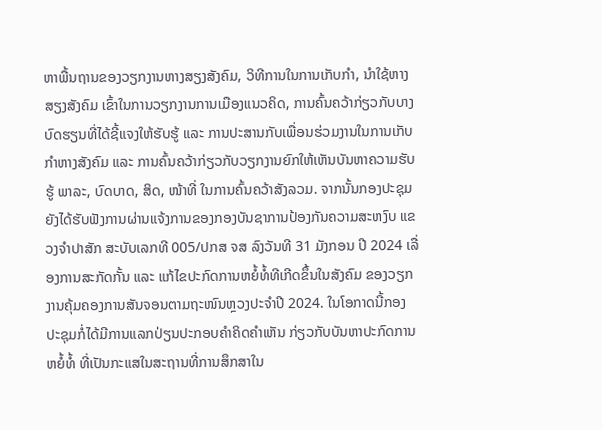ຫາພື້ນຖານຂອງວຽກງານຫາງສຽງສັງຄົມ, ວິທີການໃນການເກັບກໍາ, ນໍາໃຊ້ຫາງສຽງສັງຄົມ ເຂົ້າໃນການວຽກງານການເມືອງແນວຄິດ, ການຄົ້ນຄວ້າກ່ຽວກັບບາງບົດຮຽນທີ່ໄດ້ຊີ້ແຈງໃຫ້ຮັບຮູ້ ແລະ ການປະສານກັບເພື່ອນຮ່ວມງານໃນການເກັບກຳຫາງສັງຄົມ ແລະ ການຄົ້ນຄວ້າກ່ຽວກັບວຽກງານຍົກໃຫ້ເຫັນບັນຫາຄວາມຮັບຮູ້ ພາລະ, ບົດບາດ, ສິດ, ໜ້າທີ່ ໃນການຄົ້ນຄວ້າສັງລວມ. ຈາກນັ້ນກອງປະຊຸມຍັງໄດ້ຮັບຟັງການຜ່ານແຈ້ງການຂອງກອງບັນຊາການປ້ອງກັນຄວາມສະຫງົບ ແຂວງຈຳປາສັກ ສະບັບເລກທີ 005/ປກສ ຈສ ລົງວັນທີ 31 ມັງກອນ ປີ 2024 ເລື່ອງການສະກັດກັ້ນ ແລະ ແກ້ໄຂປະກົດການຫຍໍ້ທໍ້ທີເກີດຂຶ້ນໃນສັງຄົມ ຂອງວຽກງານຄຸ້ມຄອງການສັນຈອນຕາມຖະໜົນຫຼວງປະຈຳປີ 2024. ໃນໂອກາດນີ້ກອງປະຊຸມກໍ່ໄດ້ມີການແລກປ່ຽນປະກອບຄໍາຄິດຄໍາເຫັນ ກ່ຽວກັບບັນຫາປະກົດການຫຍໍ້ທໍ້ ທີ່ເປັນກະແສໃນສະຖານທີ່ການສຶກສາໃນ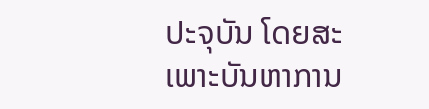ປະຈຸບັນ ໂດຍສະເພາະບັນຫາການ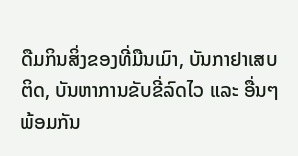ດືມກິນສິ່ງຂອງທີ່ມືນເມົາ, ບັນກາຢາເສບຕິດ, ບັນຫາການຂັບຂີ່ລົດໄວ ແລະ ອື່ນໆ ພ້ອມກັນ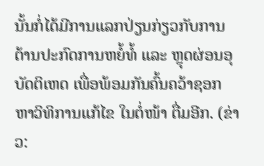ນັ້ນກໍ່ໄດ້ມີການແລກປ່ຽນກ່ຽວກັບການຕ້ານປະກົດການຫຍໍ້ທໍ້ ແລະ ຫຼຸດຜ່ອນອຸບັດຕິເຫດ ເພື່ອພ້ອມກັນຄົ້ນຄວ້າຊອກຫາວິທິການແກ້ໄຂ ໃນຕໍ່ໜ້າ ຕື່ມອີກ. (ຂ່າວ: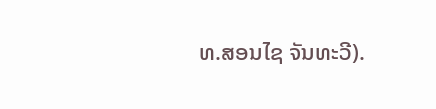ທ.ສອນໄຊ ຈັນທະວີ).